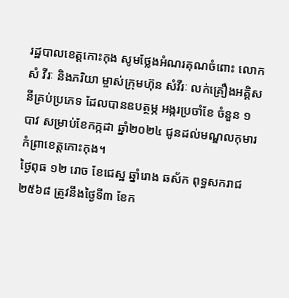រដ្ឋបាលខេត្តកោះកុង សូមថ្លែងអំណរគុណចំពោះ លោក សំ វីរៈ និងភរិយា ម្ចាស់ក្រុមហ៊ុន សំវីរៈ លក់គ្រឿងអគ្គិសនីគ្រប់ប្រភេទ ដែលបានឧបត្ថម្ភ អង្ករប្រចាំខែ ចំនួន ១បាវ សម្រាប់ខែកក្កដា ឆ្នាំ២០២៤ ជូនដល់មណ្ឌលកុមារកំព្រាខេត្តកោះកុង។
ថ្ងៃពុធ ១២ រោច ខែជេស្ឋ ឆ្នាំរោង ឆស័ក ពុទ្ធសករាជ ២៥៦៨ ត្រូវនឹងថ្ងៃទី៣ ខែក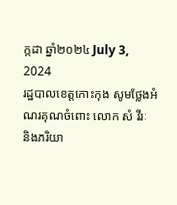ក្កដា ឆ្នាំ២០២៤ July 3, 2024
រដ្ឋបាលខេត្តកោះកុង សូមថ្លែងអំណរគុណចំពោះ លោក សំ វីរៈ និងភរិយា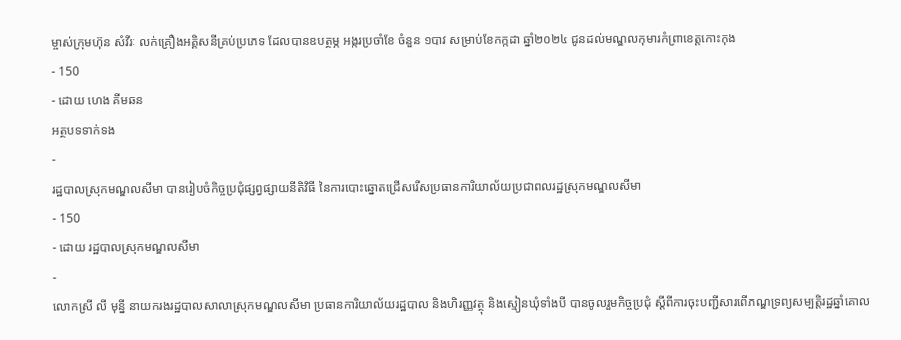ម្ចាស់ក្រុមហ៊ុន សំវីរៈ លក់គ្រឿងអគ្គិសនីគ្រប់ប្រភេទ ដែលបានឧបត្ថម្ភ អង្ករប្រចាំខែ ចំនួន ១បាវ សម្រាប់ខែកក្កដា ឆ្នាំ២០២៤ ជូនដល់មណ្ឌលកុមារកំព្រាខេត្តកោះកុង
- 150
- ដោយ ហេង គីមឆន
អត្ថបទទាក់ទង
-
រដ្ឋបាលស្រុកមណ្ឌលសីមា បានរៀបចំកិច្ចប្រជុំផ្សព្វផ្សាយនីតិវិធី នៃការបោះឆ្នោតជ្រើសរើសប្រធានការិយាល័យប្រជាពលរដ្ឋស្រុកមណ្ឌលសីមា
- 150
- ដោយ រដ្ឋបាលស្រុកមណ្ឌលសីមា
-
លោកស្រី លី មុន្នី នាយករងរដ្ឋបាលសាលាស្រុកមណ្ឌលសីមា ប្រធានការិយាល័យរដ្ឋបាល និងហិរញ្ញវត្ថុ និងស្មៀនឃុំទាំងបី បានចូលរួមកិច្ចប្រជុំ ស្តីពីការចុះបញ្ជីសារពើភណ្ឌទ្រព្យសម្បត្តិរដ្ឋឆ្នាំគោល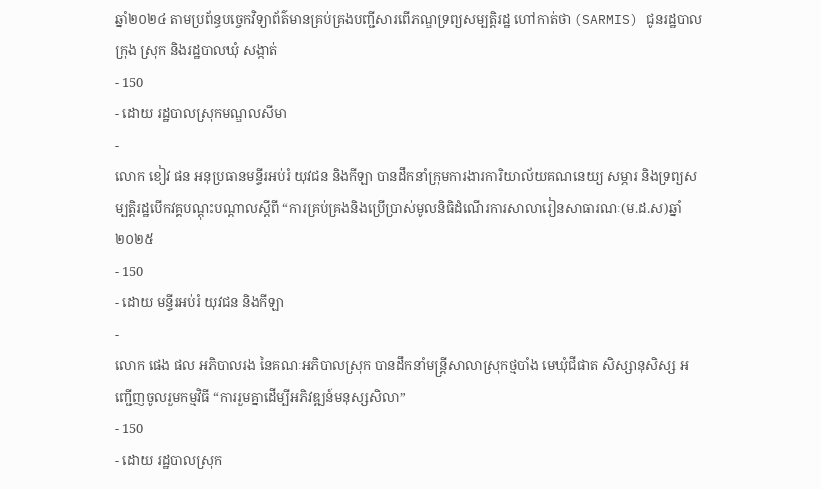ឆ្នាំ២០២៤ តាមប្រព័ន្ធបច្ចេកវិទ្យាព័ត៌មានគ្រប់គ្រងបញ្ជីសារពើភណ្ឌទ្រព្យសម្បត្តិរដ្ឋ ហៅកាត់ថា (SARMIS) ជូនរដ្ឋបាលក្រុង ស្រុក និងរដ្ឋបាលឃុំ សង្កាត់
- 150
- ដោយ រដ្ឋបាលស្រុកមណ្ឌលសីមា
-
លោក ខៀវ ផន អនុប្រធានមន្ទីរអប់រំ យុវជន និងកីឡា បានដឹកនាំក្រុមការងារការិយាល័យគណនេយ្យ សម្ភារ និងទ្រព្យសម្បត្តិរដ្ឋបេីកវគ្គបណ្តុះបណ្តាលស្តីពី “ការគ្រប់គ្រងនិងប្រេីប្រាស់មូលនិធិដំណេីរការសាលារៀនសាធារណៈ(ម.ដ.ស)ឆ្នាំ២០២៥
- 150
- ដោយ មន្ទីរអប់រំ យុវជន និងកីឡា
-
លោក ផេង ផល អភិបាលរង នៃគណៈអភិបាលស្រុក បានដឹកនាំមន្ត្រីសាលាស្រុកថ្មបាំង មេឃុំជីផាត សិស្សានុសិស្ស អញ្ជើញចូលរួមកម្មវិធី “ការរួមគ្នាដើម្បីអភិវឌ្ឍន៍មនុស្សសិលា”
- 150
- ដោយ រដ្ឋបាលស្រុក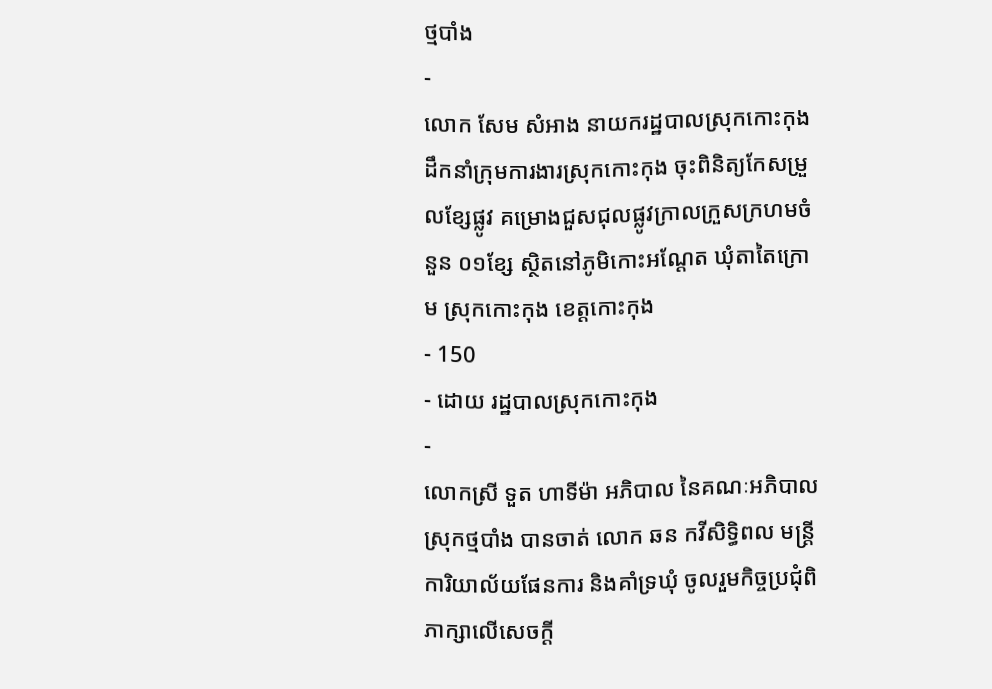ថ្មបាំង
-
លោក សែម សំអាង នាយករដ្ឋបាលស្រុកកោះកុង ដឹកនាំក្រុមការងារស្រុកកោះកុង ចុះពិនិត្យកែសម្រួលខ្សែផ្លូវ គម្រោងជួសជុលផ្លូវក្រាលក្រួសក្រហមចំនួន ០១ខ្សែ ស្ថិតនៅភូមិកោះអណ្តែត ឃុំតាតៃក្រោម ស្រុកកោះកុង ខេត្តកោះកុង
- 150
- ដោយ រដ្ឋបាលស្រុកកោះកុង
-
លោកស្រី ទួត ហាទីម៉ា អភិបាល នៃគណៈអភិបាលស្រុកថ្មបាំង បានចាត់ លោក ឆន កវីសិទ្ធិពល មន្រ្តីការិយាល័យផែនការ និងគាំទ្រឃុំ ចូលរួមកិច្ចប្រជុំពិភាក្សាលើសេចក្តី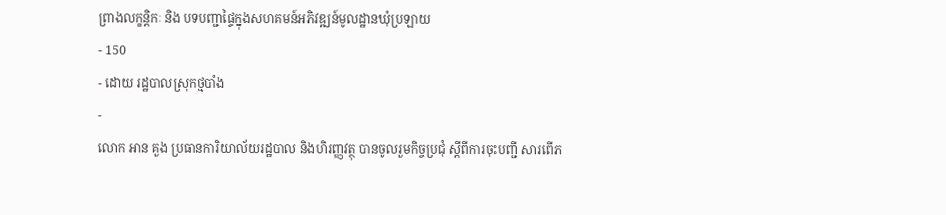ព្រាងលក្ខន្តិកៈ និង បទបញ្ជាផ្ទៃក្នុងសហគមន៍អភិវឌ្ឍន៍មូលដ្ឋានឃុំប្រឡាយ
- 150
- ដោយ រដ្ឋបាលស្រុកថ្មបាំង
-
លោក អាន គួង ប្រធានការិយាល័យរដ្ឋបាល និងហិរញ្ញវត្ថុ បានចូលរួមកិច្ចប្រជុំ ស្តីពីការចុះបញ្ជី សារពើភ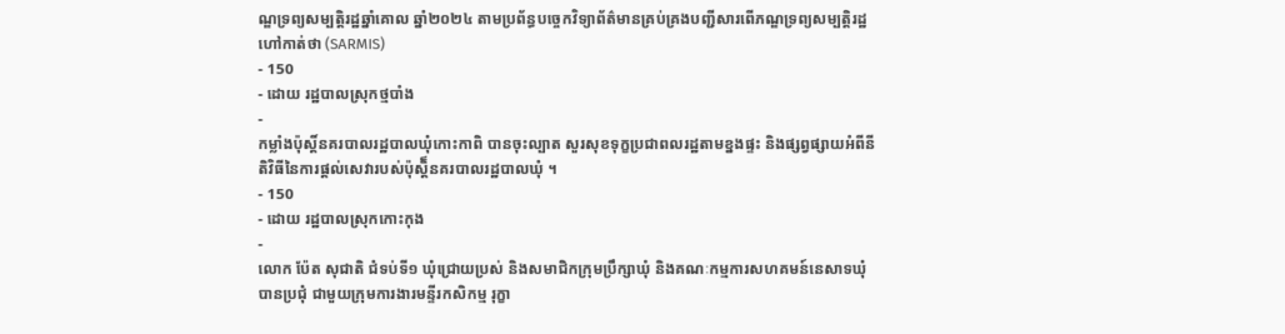ណ្ឌទ្រព្យសម្បត្តិរដ្ឋឆ្នាំគោល ឆ្នាំ២០២៤ តាមប្រព័ន្ធបច្ចេកវិទ្យាព័ត៌មានគ្រប់គ្រងបញ្ជីសារពើភណ្ឌទ្រព្យសម្បត្តិរដ្ឋ ហៅកាត់ថា (SARMIS)
- 150
- ដោយ រដ្ឋបាលស្រុកថ្មបាំង
-
កម្លាំងប៉ុស្តិ៍នគរបាលរដ្ឋបាលឃុំកោះកាពិ បានចុះល្បាត សួរសុខទុក្ខប្រជាពលរដ្ឋតាមខ្នងផ្ទះ និងផ្សព្វផ្សាយអំពីនីតិវិធីនៃការផ្តល់សេវារបស់ប៉ុស្តិ៏នគរបាលរដ្ឋបាលឃុំ ។
- 150
- ដោយ រដ្ឋបាលស្រុកកោះកុង
-
លោក ប៉ែត សុជាតិ ជំទប់ទី១ ឃុំជ្រោយប្រស់ និងសមាជិកក្រុមប្រឹក្សាឃុំ និងគណៈកម្មការសហគមន៍នេសាទឃុំ បានប្រជុំ ជាមួយក្រុមការងារមន្ទីរកសិកម្ម រុក្ខា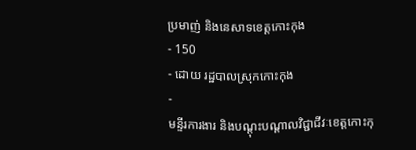ប្រមាញ់ និងនេសាទខេត្តកោះកុង
- 150
- ដោយ រដ្ឋបាលស្រុកកោះកុង
-
មន្ទីរការងារ និងបណ្ដុះបណ្ដាលវិជ្ជាជីវៈខេត្តកោះកុ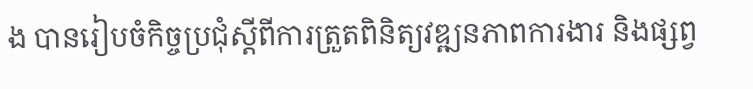ង បានរៀបចំកិច្ចប្រជុំស្តីពីការត្រួតពិនិត្យវឌ្ឍនភាពការងារ និងផ្សព្វ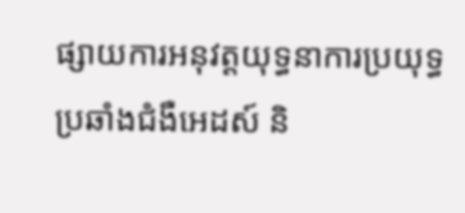ផ្សាយការអនុវត្តយុទ្ធនាការប្រយុទ្ធប្រឆាំងជំងឺអេដស៍ និ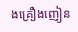ងគ្រឿងញៀន